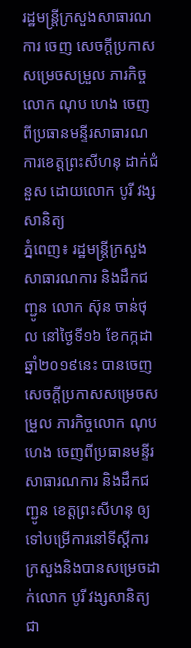រដ្ឋមន្រ្តីក្រសួងសាធារណការ ចេញ សេចក្តីប្រកាសសម្រេចសម្រួល ភារកិច្ចលោក ណុប ហេង ចេញពីប្រធានមន្ទីរសាធារណការខេត្តព្រះសីហនុ ដាក់ជំនួស ដោយលោក បូរី វង្សសានិត្យ
ភ្នំពេញ៖ រដ្ឋមន្រ្តីក្រសួងសាធារណការ និងដឹកជញ្ជូន លោក ស៊ុន ចាន់ថុល នៅថ្ងៃទី១៦ ខែកក្កដា ឆ្នាំ២០១៩នេះ បានចេញសេចក្តីប្រកាសសម្រេចសម្រួល ភារកិច្ចលោក ណុប ហេង ចេញពីប្រធានមន្ទីរសាធារណការ និងដឹកជញ្ជូន ខេត្តព្រះសីហនុ ឲ្យទៅបម្រើការនៅទីស្តីការក្រសួងនិងបានសម្រេចដាក់លោក បូរី វង្សសានិត្យ ជា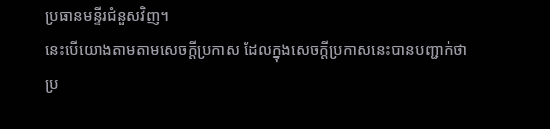ប្រធានមន្ទីរជំនួសវិញ។
នេះបើយោងតាមតាមសេចក្តីប្រកាស ដែលក្នុងសេចក្តីប្រកាសនេះបានបញ្ជាក់ថា ប្រ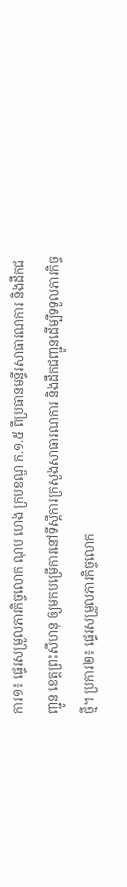ការ១៖ ផ្ទេរសម្រួលភារកិច្ចលោក ណុប ហេង ក្របខណ្ឌ ក.១.៥ ពីប្រធានមន្ទីរសាធារណការ និងដឹកជញ្ជូន ខេត្តព្រះសីហនុ ឲ្យមកបម្រើការនៅទីស្តីការក្រសួងសាធារណការ និងដឹកជញ្ជូនដើម្បីទទួលភារកិច្ចថ្មី។ ប្រការ២៖ ផ្ទេរសម្រួលភារកិច្ចលោក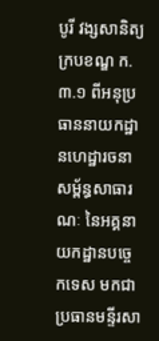បូរី វង្សសានិត្យ ក្របខណ្ឌ ក.៣.១ ពីអនុប្រធាននាយកដ្ឋានហេដ្ឋារចនាសម្ព័ន្ធសាធារណៈ នៃអគ្គនាយកដ្ឋានបច្ចេកទេស មកជាប្រធានមន្ទីរសា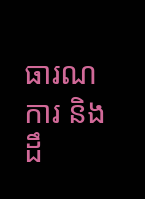ធារណការ និងដឹ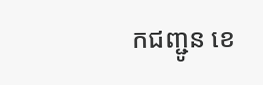កជញ្ជូន ខេ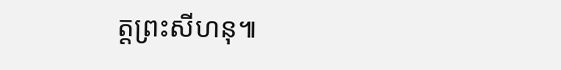ត្តព្រះសីហនុ៕